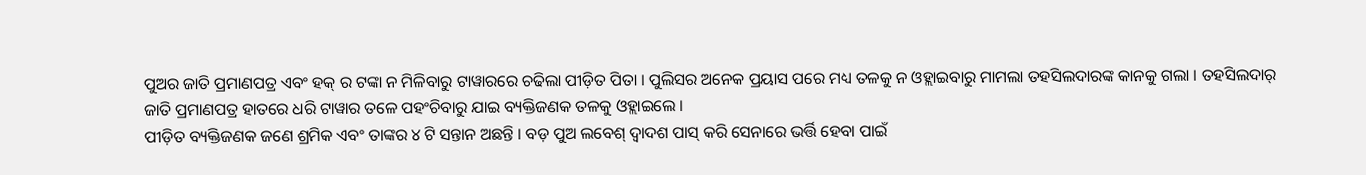ପୁଅର ଜାତି ପ୍ରମାଣପତ୍ର ଏବଂ ହକ୍ ର ଟଙ୍କା ନ ମିଳିବାରୁ ଟାୱାରରେ ଚଢିଲା ପୀଡ଼ିତ ପିତା । ପୁଲିସର ଅନେକ ପ୍ରୟାସ ପରେ ମଧ୍ୟ ତଳକୁ ନ ଓହ୍ଲାଇବାରୁ ମାମଲା ତହସିଲଦାରଙ୍କ କାନକୁ ଗଲା । ତହସିଲଦାର୍ ଜାତି ପ୍ରମାଣପତ୍ର ହାତରେ ଧରି ଟାୱାର ତଳେ ପହଂଚିବାରୁ ଯାଇ ବ୍ୟକ୍ତିଜଣକ ତଳକୁ ଓହ୍ଲାଇଲେ ।
ପୀଡ଼ିତ ବ୍ୟକ୍ତିଜଣକ ଜଣେ ଶ୍ରମିକ ଏବଂ ତାଙ୍କର ୪ ଟି ସନ୍ତାନ ଅଛନ୍ତି । ବଡ଼ ପୁଅ ଲବେଶ୍ ଦ୍ୱାଦଶ ପାସ୍ କରି ସେନାରେ ଭର୍ତ୍ତି ହେବା ପାଇଁ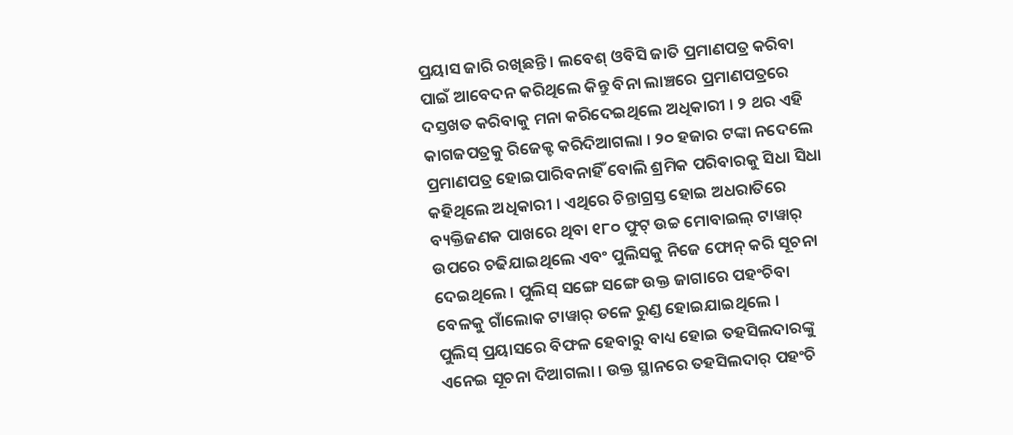ପ୍ରୟାସ ଜାରି ରଖିଛନ୍ତି । ଲବେଶ୍ ଓବିସି ଜାତି ପ୍ରମାଣପତ୍ର କରିବା ପାଇଁ ଆବେଦନ କରିଥିଲେ କିନ୍ତୁ ବିନା ଲାଞ୍ଚରେ ପ୍ରମାଣପତ୍ରରେ ଦସ୍ତଖତ କରିବାକୁ ମନା କରିଦେଇଥିଲେ ଅଧିକାରୀ । ୨ ଥର ଏହି କାଗଜପତ୍ରକୁ ରିଜେକ୍ଟ କରିଦିଆଗଲା । ୨୦ ହଜାର ଟଙ୍କା ନଦେଲେ ପ୍ରମାଣପତ୍ର ହୋଇପାରିବନାହିଁ ବୋଲି ଶ୍ରମିକ ପରିବାରକୁ ସିଧା ସିଧା କହିଥିଲେ ଅଧିକାରୀ । ଏଥିରେ ଚିନ୍ତାଗ୍ରସ୍ତ ହୋଇ ଅଧରାତିରେ ବ୍ୟକ୍ତିଜଣକ ପାଖରେ ଥିବା ୧୮୦ ଫୁଟ୍ ଉଚ୍ଚ ମୋବାଇଲ୍ ଟାୱାର୍ ଉପରେ ଚଢିଯାଇଥିଲେ ଏବଂ ପୁଲିସକୁ ନିଜେ ଫୋନ୍ କରି ସୂଚନା ଦେଇଥିଲେ । ପୁଲିସ୍ ସଙ୍ଗେ ସଙ୍ଗେ ଉକ୍ତ ଜାଗାରେ ପହଂଚିବା ବେଳକୁ ଗାଁଲୋକ ଟାୱାର୍ ତଳେ ରୁଣ୍ଡ ହୋଇଯାଇଥିଲେ ।
ପୁଲିସ୍ ପ୍ରୟାସରେ ବିଫଳ ହେବାରୁ ବାଧ୍ୟ ହୋଇ ତହସିଲଦାରଙ୍କୁ ଏନେଇ ସୂଚନା ଦିଆଗଲା । ଉକ୍ତ ସ୍ଥାନରେ ତହସିଲଦାର୍ ପହଂଚି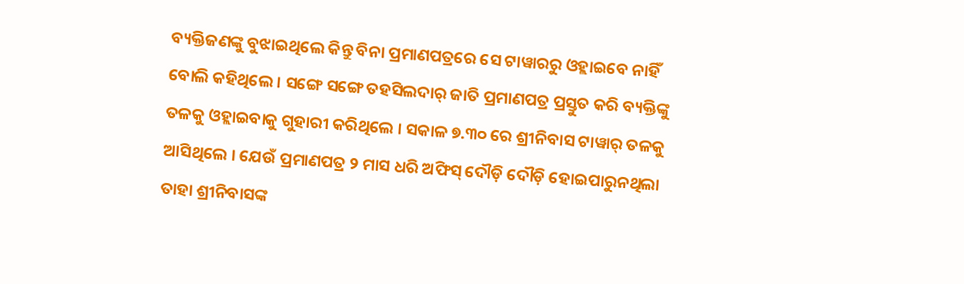ବ୍ୟକ୍ତିଜଣଙ୍କୁ ବୁଝାଇଥିଲେ କିନ୍ତୁ ବିନା ପ୍ରମାଣପତ୍ରରେ ସେ ଟାୱାରରୁ ଓହ୍ଲାଇବେ ନାହିଁ ବୋଲି କହିଥିଲେ । ସଙ୍ଗେ ସଙ୍ଗେ ତହସିଲଦାର୍ ଜାତି ପ୍ରମାଣପତ୍ର ପ୍ରସ୍ତୁତ କରି ବ୍ୟକ୍ତିଙ୍କୁ ତଳକୁ ଓହ୍ଲାଇବାକୁ ଗୁହାରୀ କରିଥିଲେ । ସକାଳ ୭.୩୦ ରେ ଶ୍ରୀନିବାସ ଟାୱାର୍ ତଳକୁ ଆସିଥିଲେ । ଯେଉଁ ପ୍ରମାଣପତ୍ର ୨ ମାସ ଧରି ଅଫିସ୍ ଦୌଡ଼ି ଦୌଡ଼ି ହୋଇପାରୁନଥିଲା ତାହା ଶ୍ରୀନିବାସଙ୍କ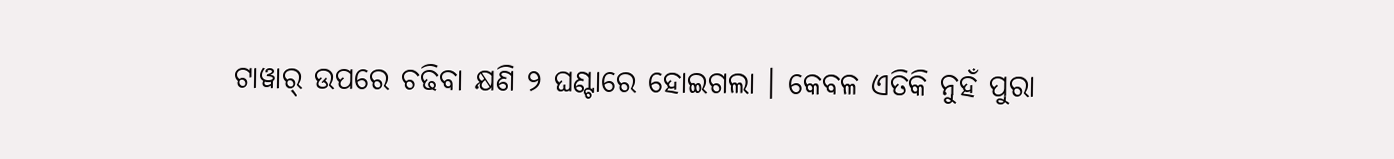ଟାୱାର୍ ଉପରେ ଚଢିବା କ୍ଷଣି ୨ ଘଣ୍ଟାରେ ହୋଇଗଲା । କେବଳ ଏତିକି ନୁହଁ ପୁରା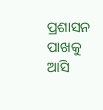ପ୍ରଶାସନ ପାଖକୁ ଆସି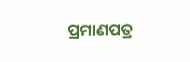ପ୍ରମାଣପତ୍ର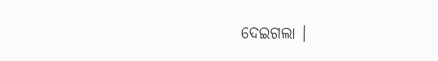ଦେଇଗଲା ।